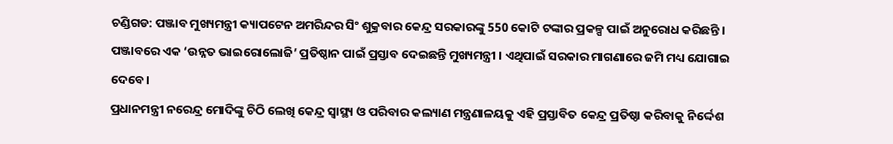ଚଣ୍ଡିଗଡ: ପଞ୍ଜାବ ମୁଖ୍ୟମନ୍ତ୍ରୀ କ୍ୟାପଟେନ ଅମରିନ୍ଦର ସିଂ ଶୁକ୍ରବାର କେନ୍ଦ୍ର ସରକାରଙ୍କୁ 550 କୋଟି ଟଙ୍କାର ପ୍ରକଳ୍ପ ପାଇଁ ଅନୁରୋଧ କରିଛନ୍ତି । ପଞ୍ଜାବରେ ଏକ ‘ଉନ୍ନତ ଭାଇରୋଲୋଜି’ ପ୍ରତିଷ୍ଠାନ ପାଇଁ ପ୍ରସ୍ତାବ ଦେଇଛନ୍ତି ମୁଖ୍ୟମନ୍ତ୍ରୀ । ଏଥିପାଇଁ ସରକାର ମାଗଣାରେ ଜମି ମଧ୍ୟ ଯୋଗାଇ ଦେବେ।
ପ୍ରଧାନମନ୍ତ୍ରୀ ନରେନ୍ଦ୍ର ମୋଦିଙ୍କୁ ଚିଠି ଲେଖି କେନ୍ଦ୍ର ସ୍ବାସ୍ଥ୍ୟ ଓ ପରିବାର କଲ୍ୟାଣ ମନ୍ତ୍ରଣାଳୟକୁ ଏହି ପ୍ରସ୍ତାବିତ କେନ୍ଦ୍ର ପ୍ରତିଷ୍ଠା କରିବାକୁ ନିର୍ଦ୍ଦେଶ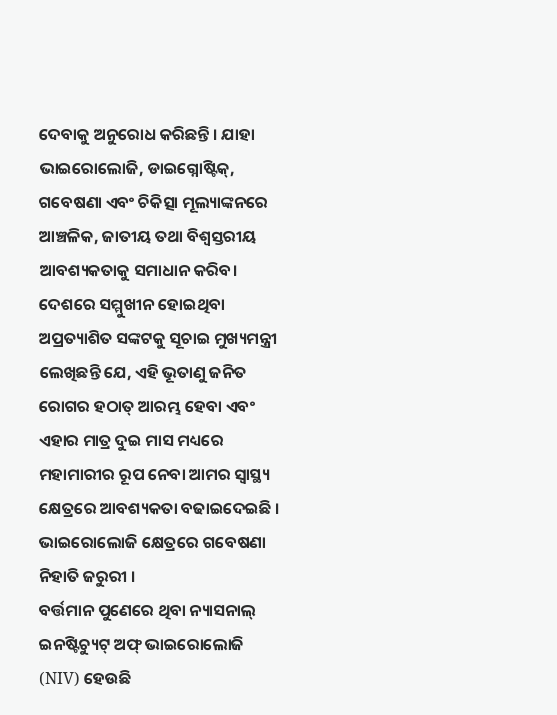ଦେବାକୁ ଅନୁରୋଧ କରିଛନ୍ତି । ଯାହା ଭାଇରୋଲୋଜି, ଡାଇଗ୍ନୋଷ୍ଟିକ୍, ଗବେଷଣା ଏବଂ ଚିକିତ୍ସା ମୂଲ୍ୟାଙ୍କନରେ ଆଞ୍ଚଳିକ, ଜାତୀୟ ତଥା ବିଶ୍ବସ୍ତରୀୟ ଆବଶ୍ୟକତାକୁ ସମାଧାନ କରିବ।
ଦେଶରେ ସମ୍ମୁଖୀନ ହୋଇଥିବା ଅପ୍ରତ୍ୟାଶିତ ସଙ୍କଟକୁ ସୂଚାଇ ମୁଖ୍ୟମନ୍ତ୍ରୀ ଲେଖିଛନ୍ତି ଯେ, ଏହି ଭୂତାଣୁ ଜନିତ ରୋଗର ହଠାତ୍ ଆରମ୍ଭ ହେବା ଏବଂ ଏହାର ମାତ୍ର ଦୁଇ ମାସ ମଧ୍ୟରେ ମହାମାରୀର ରୂପ ନେବା ଆମର ସ୍ବାସ୍ଥ୍ୟ କ୍ଷେତ୍ରରେ ଆବଶ୍ୟକତା ବଢାଇଦେଇଛି । ଭାଇରୋଲୋଜି କ୍ଷେତ୍ରରେ ଗବେଷଣା ନିହାତି ଜରୁରୀ ।
ବର୍ତ୍ତମାନ ପୁଣେରେ ଥିବା ନ୍ୟାସନାଲ୍ ଇନଷ୍ଟିଚ୍ୟୁଟ୍ ଅଫ୍ ଭାଇରୋଲୋଜି (NIV) ହେଉଛି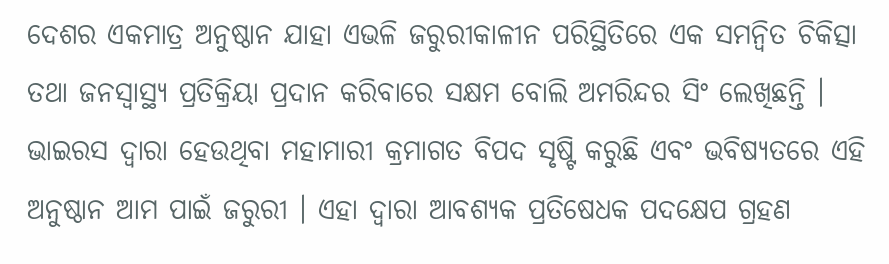ଦେଶର ଏକମାତ୍ର ଅନୁଷ୍ଠାନ ଯାହା ଏଭଳି ଜରୁରୀକାଳୀନ ପରିସ୍ଥିତିରେ ଏକ ସମନ୍ବିତ ଚିକିତ୍ସା ତଥା ଜନସ୍ବାସ୍ଥ୍ୟ ପ୍ରତିକ୍ରିୟା ପ୍ରଦାନ କରିବାରେ ସକ୍ଷମ ବୋଲି ଅମରିନ୍ଦର ସିଂ ଲେଖିଛନ୍ତି । ଭାଇରସ ଦ୍ବାରା ହେଉଥିବା ମହାମାରୀ କ୍ରମାଗତ ବିପଦ ସୃଷ୍ଟି କରୁଛି ଏବଂ ଭବିଷ୍ୟତରେ ଏହି ଅନୁଷ୍ଠାନ ଆମ ପାଇଁ ଜରୁରୀ । ଏହା ଦ୍ବାରା ଆବଶ୍ୟକ ପ୍ରତିଷେଧକ ପଦକ୍ଷେପ ଗ୍ରହଣ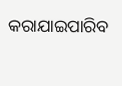କରାଯାଇପାରିବ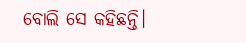ବୋଲି ସେ କହିଛନ୍ତି।